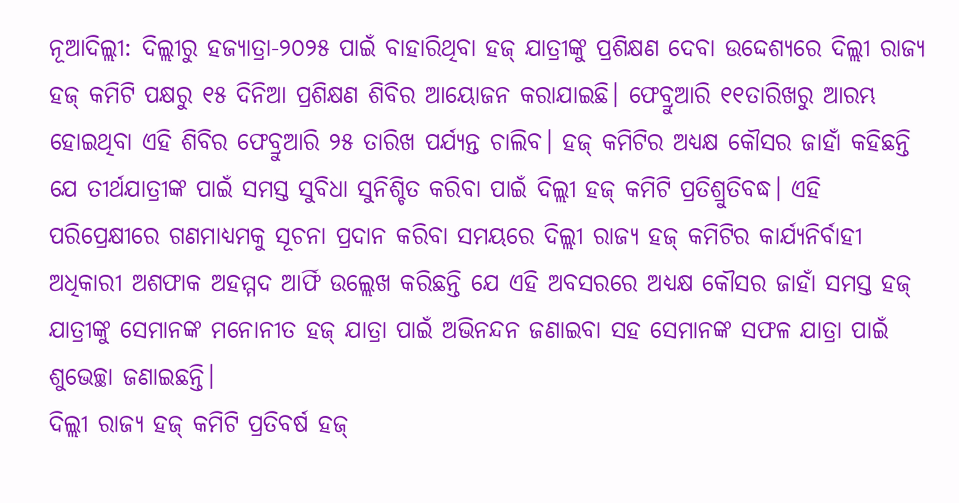ନୂଆଦିଲ୍ଲୀ: ଦିଲ୍ଲୀରୁ ହଜ୍ଯାତ୍ରା-୨୦୨୫ ପାଇଁ ବାହାରିଥିବା ହଜ୍ ଯାତ୍ରୀଙ୍କୁ ପ୍ରଶିକ୍ଷଣ ଦେବା ଉଦ୍ଦେଶ୍ୟରେ ଦିଲ୍ଲୀ ରାଜ୍ୟ ହଜ୍ କମିଟି ପକ୍ଷରୁ ୧୫ ଦିନିଆ ପ୍ରଶିକ୍ଷଣ ଶିବିର ଆୟୋଜନ କରାଯାଇଛି। ଫେବ୍ରୁଆରି ୧୧ତାରିଖରୁ ଆରମ୍ଭ ହୋଇଥିବା ଏହି ଶିବିର ଫେବ୍ରୁଆରି ୨୫ ତାରିଖ ପର୍ଯ୍ୟନ୍ତ ଚାଲିବ। ହଜ୍ କମିଟିର ଅଧ୍ୟକ୍ଷ କୌସର ଜାହାଁ କହିଛନ୍ତି ଯେ ତୀର୍ଥଯାତ୍ରୀଙ୍କ ପାଇଁ ସମସ୍ତ ସୁବିଧା ସୁନିଶ୍ଚିତ କରିବା ପାଇଁ ଦିଲ୍ଲୀ ହଜ୍ କମିଟି ପ୍ରତିଶ୍ରୁତିବଦ୍ଧ। ଏହି ପରିପ୍ରେକ୍ଷୀରେ ଗଣମାଧ୍ୟମକୁ ସୂଚନା ପ୍ରଦାନ କରିବା ସମୟରେ ଦିଲ୍ଲୀ ରାଜ୍ୟ ହଜ୍ କମିଟିର କାର୍ଯ୍ୟନିର୍ବାହୀ ଅଧିକାରୀ ଅଶଫାକ ଅହମ୍ମଦ ଆର୍ଫି ଉଲ୍ଲେଖ କରିଛନ୍ତି ଯେ ଏହି ଅବସରରେ ଅଧ୍ୟକ୍ଷ କୌସର ଜାହାଁ ସମସ୍ତ ହଜ୍ ଯାତ୍ରୀଙ୍କୁ ସେମାନଙ୍କ ମନୋନୀତ ହଜ୍ ଯାତ୍ରା ପାଇଁ ଅଭିନନ୍ଦନ ଜଣାଇବା ସହ ସେମାନଙ୍କ ସଫଳ ଯାତ୍ରା ପାଇଁ ଶୁଭେଚ୍ଛା ଜଣାଇଛନ୍ତି।
ଦିଲ୍ଲୀ ରାଜ୍ୟ ହଜ୍ କମିଟି ପ୍ରତିବର୍ଷ ହଜ୍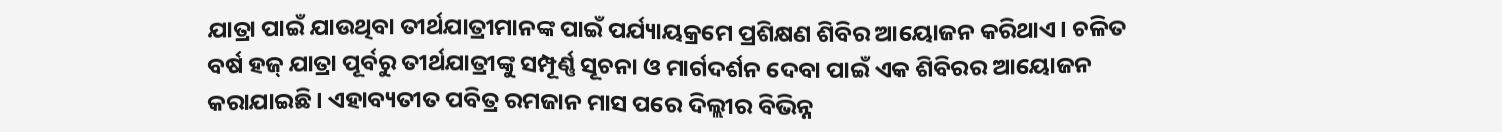ଯାତ୍ରା ପାଇଁ ଯାଉଥିବା ତୀର୍ଥଯାତ୍ରୀମାନଙ୍କ ପାଇଁ ପର୍ଯ୍ୟାୟକ୍ରମେ ପ୍ରଶିକ୍ଷଣ ଶିବିର ଆୟୋଜନ କରିଥାଏ। ଚଳିତ ବର୍ଷ ହଜ୍ ଯାତ୍ରା ପୂର୍ବରୁ ତୀର୍ଥଯାତ୍ରୀଙ୍କୁ ସମ୍ପୂର୍ଣ୍ଣ ସୂଚନା ଓ ମାର୍ଗଦର୍ଶନ ଦେବା ପାଇଁ ଏକ ଶିବିରର ଆୟୋଜନ କରାଯାଇଛି। ଏହାବ୍ୟତୀତ ପବିତ୍ର ରମଜାନ ମାସ ପରେ ଦିଲ୍ଲୀର ବିଭିନ୍ନ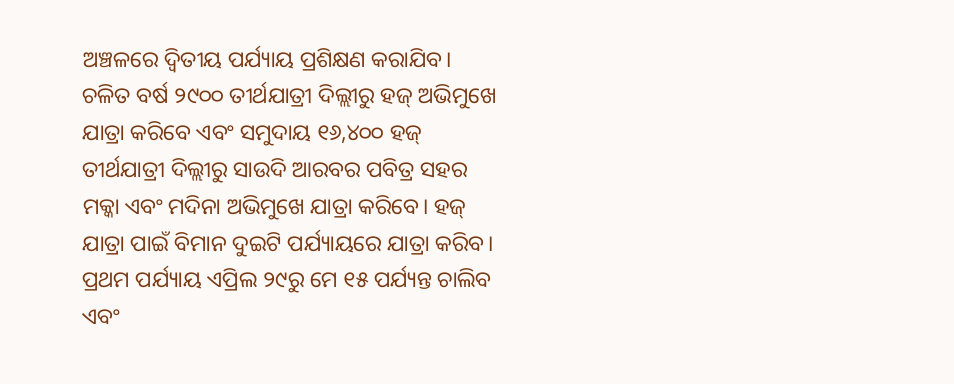ଅଞ୍ଚଳରେ ଦ୍ବିତୀୟ ପର୍ଯ୍ୟାୟ ପ୍ରଶିକ୍ଷଣ କରାଯିବ।
ଚଳିତ ବର୍ଷ ୨୯୦୦ ତୀର୍ଥଯାତ୍ରୀ ଦିଲ୍ଲୀରୁ ହଜ୍ ଅଭିମୁଖେ ଯାତ୍ରା କରିବେ ଏବଂ ସମୁଦାୟ ୧୬,୪୦୦ ହଜ୍ ତୀର୍ଥଯାତ୍ରୀ ଦିଲ୍ଲୀରୁ ସାଉଦି ଆରବର ପବିତ୍ର ସହର ମକ୍କା ଏବଂ ମଦିନା ଅଭିମୁଖେ ଯାତ୍ରା କରିବେ। ହଜ୍ ଯାତ୍ରା ପାଇଁ ବିମାନ ଦୁଇଟି ପର୍ଯ୍ୟାୟରେ ଯାତ୍ରା କରିବ। ପ୍ରଥମ ପର୍ଯ୍ୟାୟ ଏପ୍ରିଲ ୨୯ରୁ ମେ ୧୫ ପର୍ଯ୍ୟନ୍ତ ଚାଲିବ ଏବଂ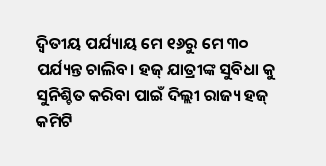ଦ୍ବିତୀୟ ପର୍ଯ୍ୟାୟ ମେ ୧୬ରୁ ମେ ୩୦ ପର୍ଯ୍ୟନ୍ତ ଚାଲିବ। ହଜ୍ ଯାତ୍ରୀଙ୍କ ସୁବିଧା କୁ ସୁନିଶ୍ଚିତ କରିବା ପାଇଁ ଦିଲ୍ଲୀ ରାଜ୍ୟ ହଜ୍ କମିଟି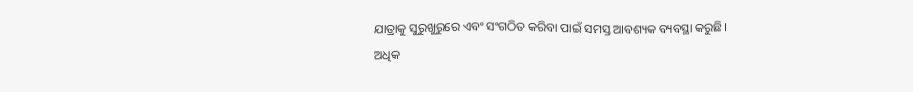ଯାତ୍ରାକୁ ସୁରୁଖୁରୁରେ ଏବଂ ସଂଗଠିତ କରିବା ପାଇଁ ସମସ୍ତ ଆବଶ୍ୟକ ବ୍ୟବସ୍ଥା କରୁଛି।
ଅଧିକ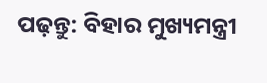ପଢ଼ନ୍ତୁ: ବିହାର ମୁଖ୍ୟମନ୍ତ୍ରୀ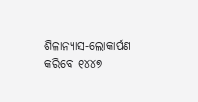ଶିଳାନ୍ୟାସ-ଲୋକାର୍ପଣ କରିବେ ୧୪୪୭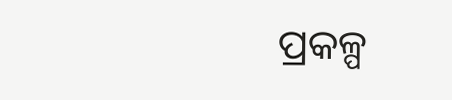ପ୍ରକଳ୍ପ